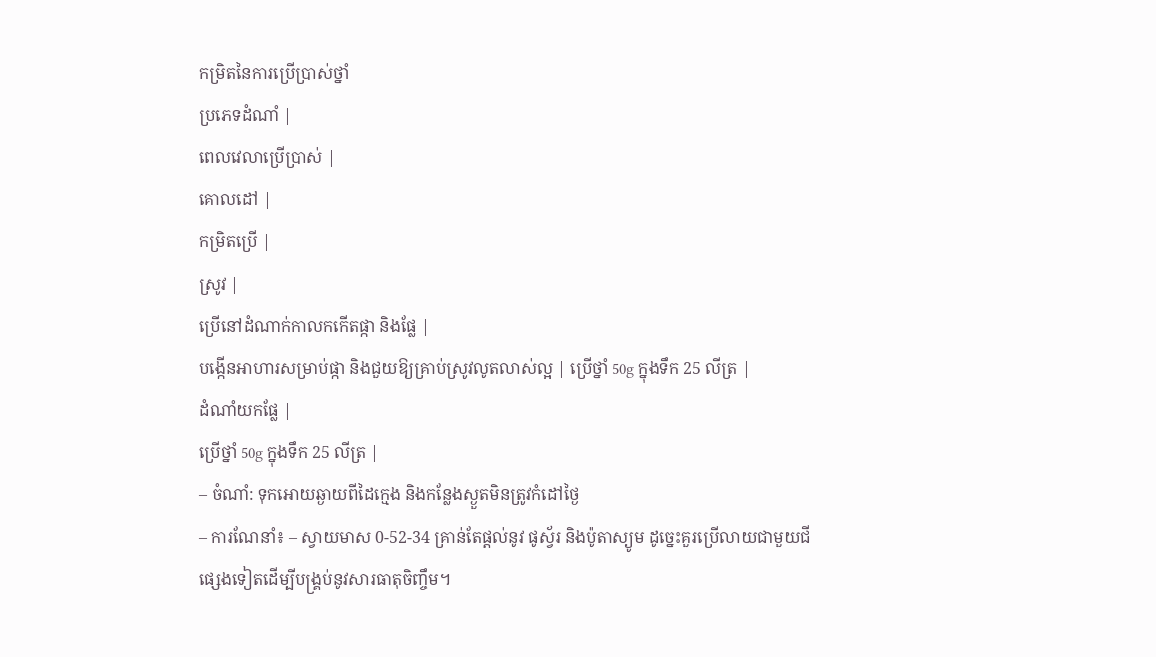កម្រិតនៃការប្រើប្រាស់ថ្នាំ
ប្រភេទដំណាំ |
ពេលវេលាប្រើប្រាស់ |
គោលដៅ |
កម្រិតប្រើ |
ស្រូវ |
ប្រើនៅដំណាក់កាលកកើតផ្កា និងផ្លែ |
បង្កើនអាហារសម្រាប់ផ្កា និងជួយឱ្យគ្រាប់ស្រូវលូតលាស់ល្អ | ប្រើថ្នាំ 50g ក្នុងទឹក 25 លីត្រ |
ដំណាំយកផ្លែ |
ប្រើថ្នាំ 50g ក្នុងទឹក 25 លីត្រ |
– ចំណាំ: ទុកអោយឆ្ងាយពីដៃក្មេង និងកន្លែងស្ងួតមិនត្រូវកំដៅថ្ងៃ
– ការណែនាំ៖ – ស្វាយមាស 0-52-34 គ្រាន់តែផ្តល់នូវ ផូស្វ័រ និងប៉ូតាស្យូម ដូច្នេះគួរប្រើលាយជាមួយជីផ្សេងទៀតដើម្បីបង្គ្រប់នូវសារធាតុចិញ្ចឹម។